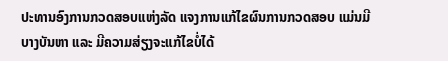ປະທານອົງການກວດສອບແຫ່ງລັດ ແຈງການແກ້ໄຂຜົນການກວດສອບ ແມ່ນມີບາງບັນຫາ ແລະ ມີຄວາມສ່ຽງຈະແກ້ໄຂບໍ່ໄດ້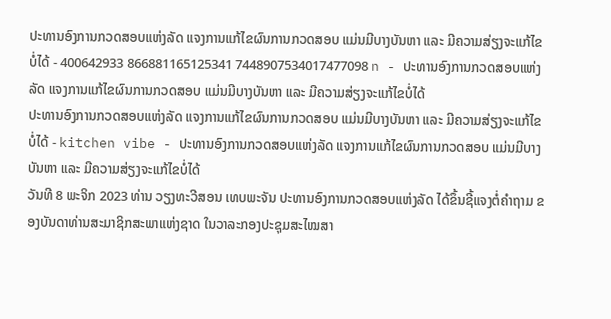ປະທານອົງການກວດສອບແຫ່ງລັດ ແຈງການແກ້ໄຂຜົນການກວດສອບ ແມ່ນມີບາງບັນຫາ ແລະ ມີຄວາມສ່ຽງຈະແກ້ໄຂບໍ່ໄດ້ - 400642933 866881165125341 7448907534017477098 n - ປະທານອົງການກວດສອບແຫ່ງລັດ ແຈງການແກ້ໄຂຜົນການກວດສອບ ແມ່ນມີບາງບັນຫາ ແລະ ມີຄວາມສ່ຽງຈະແກ້ໄຂບໍ່ໄດ້
ປະທານອົງການກວດສອບແຫ່ງລັດ ແຈງການແກ້ໄຂຜົນການກວດສອບ ແມ່ນມີບາງບັນຫາ ແລະ ມີຄວາມສ່ຽງຈະແກ້ໄຂບໍ່ໄດ້ - kitchen vibe - ປະທານອົງການກວດສອບແຫ່ງລັດ ແຈງການແກ້ໄຂຜົນການກວດສອບ ແມ່ນມີບາງບັນຫາ ແລະ ມີຄວາມສ່ຽງຈະແກ້ໄຂບໍ່ໄດ້
ວັນທີ 8 ພະຈິກ 2023 ທ່ານ ວຽງທະວີສອນ ເທບພະຈັນ ປະທານອົງການກວດສອບແຫ່ງລັດ ໄດ້ຂຶ້ນຊີ້ແຈງຕໍ່ຄໍາຖາມ ຂອງບັນດາທ່ານສະມາຊິກສະພາແຫ່ງຊາດ ໃນວາລະກອງປະຊຸມສະໄໝສາ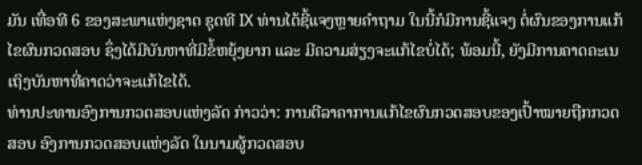ມັນ ເທື່ອທີ 6 ຂອງສະພາແຫ່ງຊາດ ຊຸດທີ IX ທ່ານໄດ້ຊີ້ແຈງຫຼາຍຄໍາຖາມ ໃນນີ້ກໍມີການຊີ້ແຈງ ຕໍ່ຜົນຂອງການແກ້ໄຂຜົນກວດສອບ ຊຶ່ງໄດ້ມີບັນຫາທີ່ມີຂໍ້ຫຍຸ້ງຍາກ ແລະ ມີຄວາມສ່ຽງຈະແກ້ໄຂບໍ່ໄດ້; ພ້ອມນີ້, ຍັງມີການຄາດຄະເນເຖິງບັນຫາທີ່ຄາດວ່າຈະແກ້ໄຂໄດ້.
ທ່ານປະທານອົງການກວດສອບແຫ່ງລັດ ກ່າວວ່າ: ການຕີລາຄາການແກ້ໄຂຜົນກວດສອບຂອງເປົ້າໝາຍຖືກກວດສອບ ອົງການກວດສອບແຫ່ງລັດ ໃນນາມຜູ້ກວດສອບ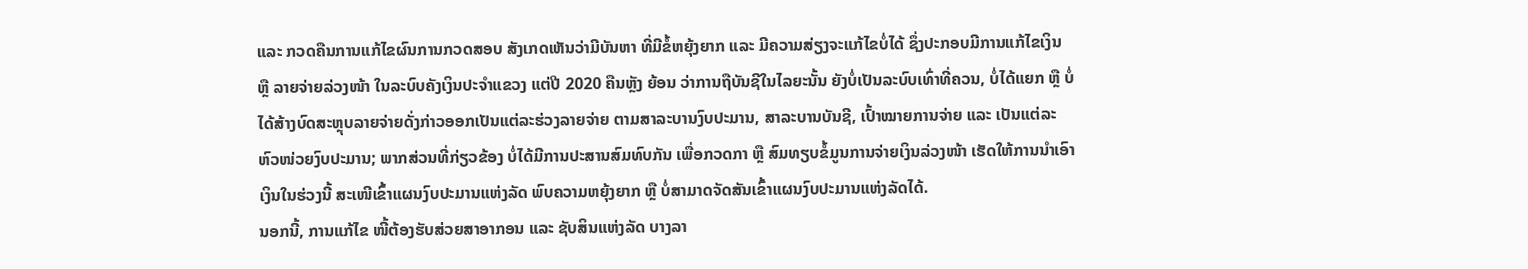ແລະ ກວດຄືນການແກ້ໄຂຜົນການກວດສອບ ສັງເກດເຫັນວ່າມີບັນຫາ ທີ່ມີຂໍ້ຫຍຸ້ງຍາກ ແລະ ມີຄວາມສ່ຽງຈະແກ້ໄຂບໍ່ໄດ້ ຊຶ່ງປະກອບມີການແກ້ໄຂເງິນ ຫຼື ລາຍຈ່າຍລ່ວງໜ້າ ໃນລະບົບຄັງເງິນປະຈໍາແຂວງ ແຕ່ປີ 2020 ຄືນຫຼັງ ຍ້ອນ ວ່າການຖືບັນຊີໃນໄລຍະນັ້ນ ຍັງບໍ່ເປັນລະບົບເທົ່າທີ່ຄວນ, ບໍ່ໄດ້ແຍກ ຫຼື ບໍ່ໄດ້ສ້າງບົດສະຫຼຸບລາຍຈ່າຍດັ່ງກ່າວອອກເປັນແຕ່ລະຮ່ວງລາຍຈ່າຍ ຕາມສາລະບານງົບປະມານ, ສາລະບານບັນຊີ, ເປົ້າໝາຍການຈ່າຍ ແລະ ເປັນແຕ່ລະຫົວໜ່ວຍງົບປະມານ; ພາກສ່ວນທີ່ກ່ຽວຂ້ອງ ບໍ່ໄດ້ມີການປະສານສົມທົບກັນ ເພື່ອກວດກາ ຫຼື ສົມທຽບຂໍ້ມູນການຈ່າຍເງິນລ່ວງໜ້າ ເຮັດໃຫ້ການນໍາເອົາເງິນໃນຮ່ວງນີ້ ສະເໜີເຂົ້າແຜນງົບປະມານແຫ່ງລັດ ພົບຄວາມຫຍຸ້ງຍາກ ຫຼື ບໍ່ສາມາດຈັດສັນເຂົ້າແຜນງົບປະມານແຫ່ງລັດໄດ້.
ນອກນີ້, ການແກ້ໄຂ ໜີ້ຕ້ອງຮັບສ່ວຍສາອາກອນ ແລະ ຊັບສິນແຫ່ງລັດ ບາງລາ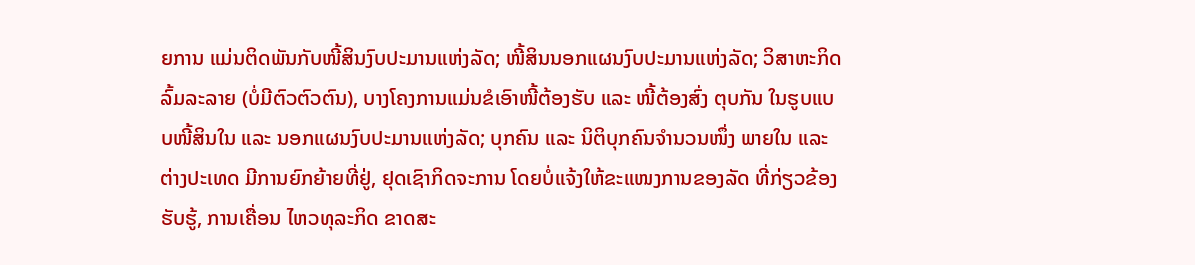ຍການ ແມ່ນຕິດພັນກັບໜີ້ສິນງົບປະມານແຫ່ງລັດ; ໜີ້ສິນນອກແຜນງົບປະມານແຫ່ງລັດ; ວິສາຫະກິດລົ້ມລະລາຍ (ບໍ່ມີຕົວຕົວຕົນ), ບາງໂຄງການແມ່ນຂໍເອົາໜີ້ຕ້ອງຮັບ ແລະ ໜີ້ຕ້ອງສົ່ງ ຕຸບກັນ ໃນຮູບແບບໜີ້ສິນໃນ ແລະ ນອກແຜນງົບປະມານແຫ່ງລັດ; ບຸກຄົນ ແລະ ນິຕິບຸກຄົນຈໍານວນໜຶ່ງ ພາຍໃນ ແລະ ຕ່າງປະເທດ ມີການຍົກຍ້າຍທີ່ຢູ່, ຢຸດເຊົາກິດຈະການ ໂດຍບໍ່ແຈ້ງໃຫ້ຂະແໜງການຂອງລັດ ທີ່ກ່ຽວຂ້ອງຮັບຮູ້, ການເຄື່ອນ ໄຫວທຸລະກິດ ຂາດສະ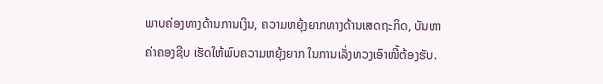ພາບຄ່ອງທາງດ້ານການເງິນ, ຄວາມຫຍຸ້ງຍາກທາງດ້ານເສດຖະກິດ, ບັນຫາຄ່າຄອງຊີບ ເຮັດໃຫ້ພົບຄວາມຫຍຸ້ງຍາກ ໃນການເລັ່ງທວງເອົາໜີ້ຕ້ອງຮັບ.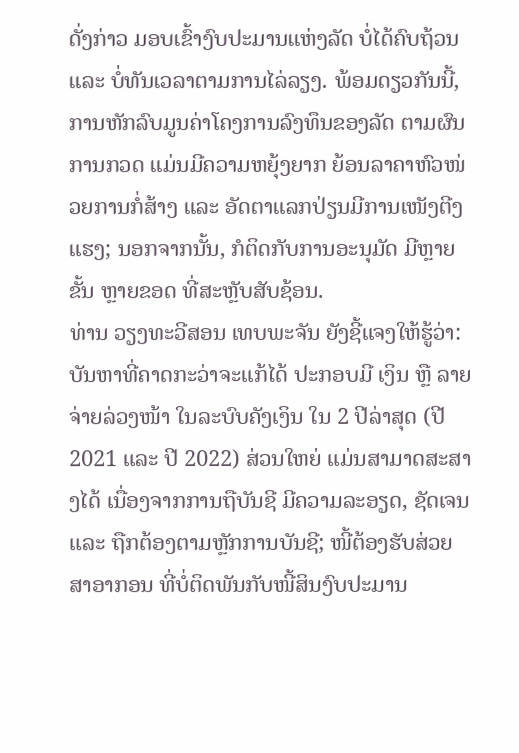ດັ່ງກ່າວ ມອບເຂົ້າງົບປະມານແຫ່ງລັດ ບໍ່ໄດ້ຄົບຖ້ວນ ແລະ ບໍ່ທັນເວລາຕາມການໄລ່ລຽງ. ພ້ອມດຽວກັນນີ້, ການຫັກລົບມູນຄ່າໂຄງການລົງທຶນຂອງລັດ ຕາມຜົນການກວດ ແມ່ນມີຄວາມຫຍຸ້ງຍາກ ຍ້ອນລາຄາຫົວໜ່ວຍການກໍ່ສ້າງ ແລະ ອັດຕາແລກປ່ຽນມີການເໜັງຕີງແຮງ; ນອກຈາກນັ້ນ, ກໍຕິດກັບການອະນຸມັດ ມີຫຼາຍຂັ້ນ ຫຼາຍຂອດ ທີ່ສະຫຼັບສັບຊ້ອນ.
ທ່ານ ວຽງທະວີສອນ ເທບພະຈັນ ຍັງຊີ້ແຈງໃຫ້ຮູ້ວ່າ: ບັນຫາທີ່ຄາດກະວ່າຈະແກ້ໄດ້ ປະກອບມີ ເງິນ ຫຼື ລາຍຈ່າຍລ່ວງໜ້າ ໃນລະບົບຄັງເງິນ ໃນ 2 ປີລ່າສຸດ (ປີ 2021 ແລະ ປີ 2022) ສ່ວນໃຫຍ່ ແມ່ນສາມາດສະສາງໄດ້ ເນື່ອງຈາກການຖືບັນຊີ ມີຄວາມລະອຽດ, ຊັດເຈນ ແລະ ຖືກຕ້ອງຕາມຫຼັກການບັນຊີ; ໜີ້ຕ້ອງຮັບສ່ວຍສາອາກອນ ທີ່ບໍ່ຕິດພັນກັບໜີ້ສິນງົບປະມານ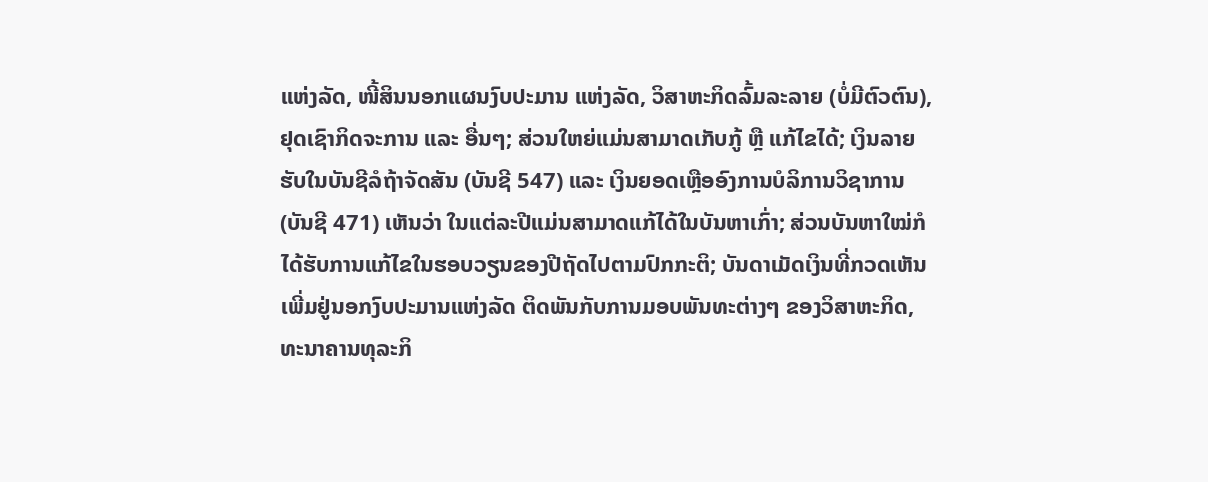ແຫ່ງລັດ, ໜີ້ສິນນອກແຜນງົບປະມານ ແຫ່ງລັດ, ວິສາຫະກິດລົ້ມລະລາຍ (ບໍ່ມີຕົວຕົນ), ຢຸດເຊົາກິດຈະການ ແລະ ອື່ນໆ; ສ່ວນໃຫຍ່ແມ່ນສາມາດເກັບກູ້ ຫຼື ແກ້ໄຂໄດ້; ເງິນລາຍຮັບໃນບັນຊີລໍຖ້າຈັດສັນ (ບັນຊີ 547) ແລະ ເງິນຍອດເຫຼືອອົງການບໍລິການວິຊາການ (ບັນຊີ 471) ເຫັນວ່າ ໃນແຕ່ລະປີແມ່ນສາມາດແກ້ໄດ້ໃນບັນຫາເກົ່າ; ສ່ວນບັນຫາໃໝ່ກໍໄດ້ຮັບການແກ້ໄຂໃນຮອບວຽນຂອງປີຖັດໄປຕາມປົກກະຕິ; ບັນດາເມັດເງິນທີ່ກວດເຫັນເພີ່ມຢູ່ນອກງົບປະມານແຫ່ງລັດ ຕິດພັນກັບການມອບພັນທະຕ່າງໆ ຂອງວິສາຫະກິດ, ທະນາຄານທຸລະກິ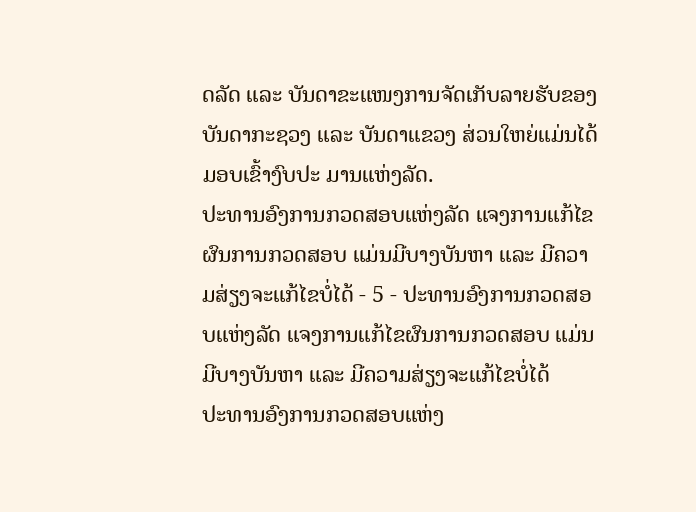ດລັດ ແລະ ບັນດາຂະແໜງການຈັດເກັບລາຍຮັບຂອງບັນດາກະຊວງ ແລະ ບັນດາແຂວງ ສ່ວນໃຫຍ່ແມ່ນໄດ້ມອບເຂົ້າງົບປະ ມານແຫ່ງລັດ.
ປະທານອົງການກວດສອບແຫ່ງລັດ ແຈງການແກ້ໄຂຜົນການກວດສອບ ແມ່ນມີບາງບັນຫາ ແລະ ມີຄວາມສ່ຽງຈະແກ້ໄຂບໍ່ໄດ້ - 5 - ປະທານອົງການກວດສອບແຫ່ງລັດ ແຈງການແກ້ໄຂຜົນການກວດສອບ ແມ່ນມີບາງບັນຫາ ແລະ ມີຄວາມສ່ຽງຈະແກ້ໄຂບໍ່ໄດ້
ປະທານອົງການກວດສອບແຫ່ງ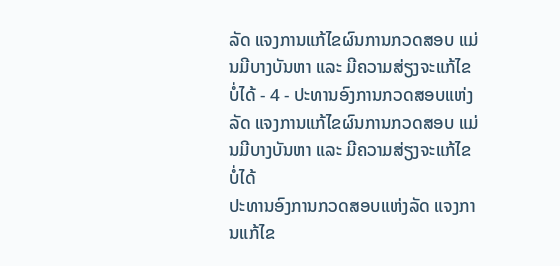ລັດ ແຈງການແກ້ໄຂຜົນການກວດສອບ ແມ່ນມີບາງບັນຫາ ແລະ ມີຄວາມສ່ຽງຈະແກ້ໄຂບໍ່ໄດ້ - 4 - ປະທານອົງການກວດສອບແຫ່ງລັດ ແຈງການແກ້ໄຂຜົນການກວດສອບ ແມ່ນມີບາງບັນຫາ ແລະ ມີຄວາມສ່ຽງຈະແກ້ໄຂບໍ່ໄດ້
ປະທານອົງການກວດສອບແຫ່ງລັດ ແຈງການແກ້ໄຂ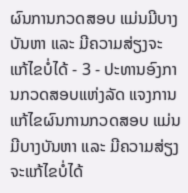ຜົນການກວດສອບ ແມ່ນມີບາງບັນຫາ ແລະ ມີຄວາມສ່ຽງຈະແກ້ໄຂບໍ່ໄດ້ - 3 - ປະທານອົງການກວດສອບແຫ່ງລັດ ແຈງການແກ້ໄຂຜົນການກວດສອບ ແມ່ນມີບາງບັນຫາ ແລະ ມີຄວາມສ່ຽງຈະແກ້ໄຂບໍ່ໄດ້